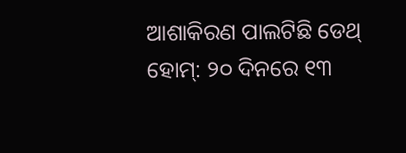ଆଶାକିରଣ ପାଲଟିଛି ଡେଥ୍ ହୋମ୍: ୨୦ ଦିନରେ ୧୩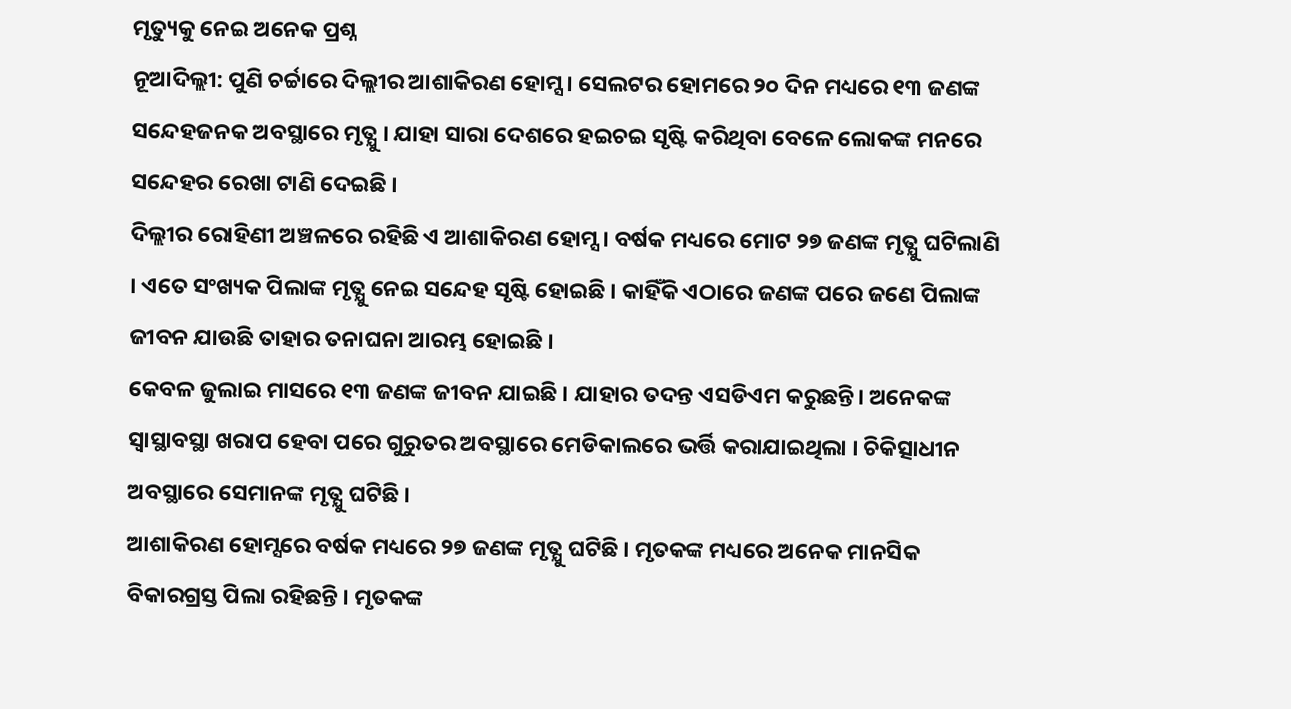ମୃତ୍ୟୁକୁ ନେଇ ଅନେକ ପ୍ରଶ୍ନ
ନୂଆଦିଲ୍ଲୀ: ପୁଣି ଚର୍ଚ୍ଚାରେ ଦିଲ୍ଲୀର ଆଶାକିରଣ ହୋମ୍ସ । ସେଲଟର ହୋମରେ ୨୦ ଦିନ ମଧ୍ୟରେ ୧୩ ଜଣଙ୍କ ସନ୍ଦେହଜନକ ଅବସ୍ଥାରେ ମୃତ୍ଯୁ । ଯାହା ସାରା ଦେଶରେ ହଇଚଇ ସୃଷ୍ଟି କରିଥିବା ବେଳେ ଲୋକଙ୍କ ମନରେ ସନ୍ଦେହର ରେଖା ଟାଣି ଦେଇଛି ।
ଦିଲ୍ଲୀର ରୋହିଣୀ ଅଞ୍ଚଳରେ ରହିଛି ଏ ଆଶାକିରଣ ହୋମ୍ସ । ବର୍ଷକ ମଧ୍ୟରେ ମୋଟ ୨୭ ଜଣଙ୍କ ମୃତ୍ଯୁ ଘଟିଲାଣି । ଏତେ ସଂଖ୍ୟକ ପିଲାଙ୍କ ମୃତ୍ଯୁ ନେଇ ସନ୍ଦେହ ସୃଷ୍ଟି ହୋଇଛି । କାହିଁକି ଏଠାରେ ଜଣଙ୍କ ପରେ ଜଣେ ପିଲାଙ୍କ ଜୀବନ ଯାଉଛି ତାହାର ତନାଘନା ଆରମ୍ଭ ହୋଇଛି ।
କେବଳ ଜୁଲାଇ ମାସରେ ୧୩ ଜଣଙ୍କ ଜୀବନ ଯାଇଛି । ଯାହାର ତଦନ୍ତ ଏସଡିଏମ କରୁଛନ୍ତି। ଅନେକଙ୍କ ସ୍ଵାସ୍ଥାବସ୍ଥା ଖରାପ ହେବା ପରେ ଗୁରୁତର ଅବସ୍ଥାରେ ମେଡିକାଲରେ ଭର୍ତ୍ତି କରାଯାଇଥିଲା । ଚିକିତ୍ସାଧୀନ ଅବସ୍ଥାରେ ସେମାନଙ୍କ ମୃତ୍ଯୁ ଘଟିଛି ।
ଆଶାକିରଣ ହୋମ୍ସରେ ବର୍ଷକ ମଧ୍ୟରେ ୨୭ ଜଣଙ୍କ ମୃତ୍ଯୁ ଘଟିଛି । ମୃତକଙ୍କ ମଧ୍ୟରେ ଅନେକ ମାନସିକ ବିକାରଗ୍ରସ୍ତ ପିଲା ରହିଛନ୍ତି । ମୃତକଙ୍କ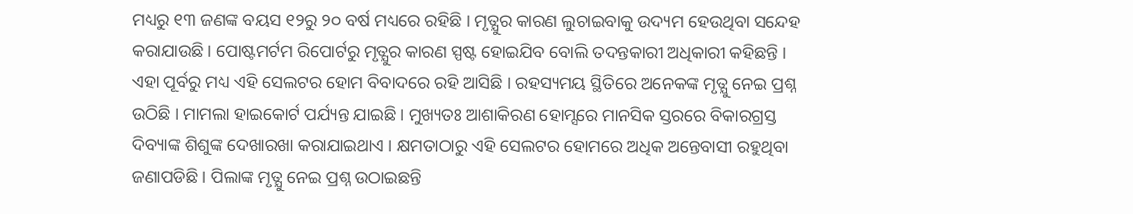ମଧ୍ୟରୁ ୧୩ ଜଣଙ୍କ ବୟସ ୧୨ରୁ ୨୦ ବର୍ଷ ମଧ୍ୟରେ ରହିଛି । ମୃତ୍ଯୁର କାରଣ ଲୁଚାଇବାକୁ ଉଦ୍ୟମ ହେଉଥିବା ସନ୍ଦେହ କରାଯାଉଛି । ପୋଷ୍ଟମର୍ଟମ ରିପୋର୍ଟରୁ ମୃତ୍ଯୁର କାରଣ ସ୍ପଷ୍ଟ ହୋଇଯିବ ବୋଲି ତଦନ୍ତକାରୀ ଅଧିକାରୀ କହିଛନ୍ତି ।
ଏହା ପୂର୍ବରୁ ମଧ୍ୟ ଏହି ସେଲଟର ହୋମ ବିବାଦରେ ରହି ଆସିଛି । ରହସ୍ୟମୟ ସ୍ଥିତିରେ ଅନେକଙ୍କ ମୃତ୍ଯୁ ନେଇ ପ୍ରଶ୍ନ ଉଠିଛି । ମାମଲା ହାଇକୋର୍ଟ ପର୍ଯ୍ୟନ୍ତ ଯାଇଛି । ମୁଖ୍ୟତଃ ଆଶାକିରଣ ହୋମ୍ସରେ ମାନସିକ ସ୍ତରରେ ବିକାରଗ୍ରସ୍ତ ଦିବ୍ୟାଙ୍କ ଶିଶୁଙ୍କ ଦେଖାରଖା କରାଯାଇଥାଏ । କ୍ଷମତାଠାରୁ ଏହି ସେଲଟର ହୋମରେ ଅଧିକ ଅନ୍ତେବାସୀ ରହୁଥିବା ଜଣାପଡିଛି । ପିଲାଙ୍କ ମୃତ୍ଯୁ ନେଇ ପ୍ରଶ୍ନ ଉଠାଇଛନ୍ତି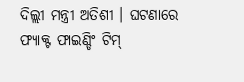ଦିଲ୍ଲୀ ମନ୍ତ୍ରୀ ଅତିଶୀ । ଘଟଣାରେ ଫ୍ୟାକ୍ଟ ଫାଇଣ୍ଡିଂ ଟିମ୍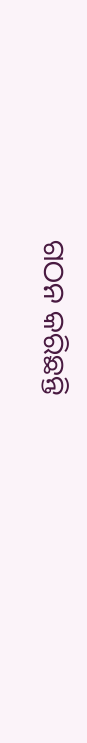ଗଠନ କରିଛନ୍ତି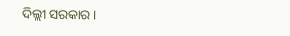ଦିଲ୍ଲୀ ସରକାର ।